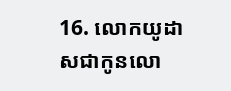16. លោកយូដាសជាកូនលោ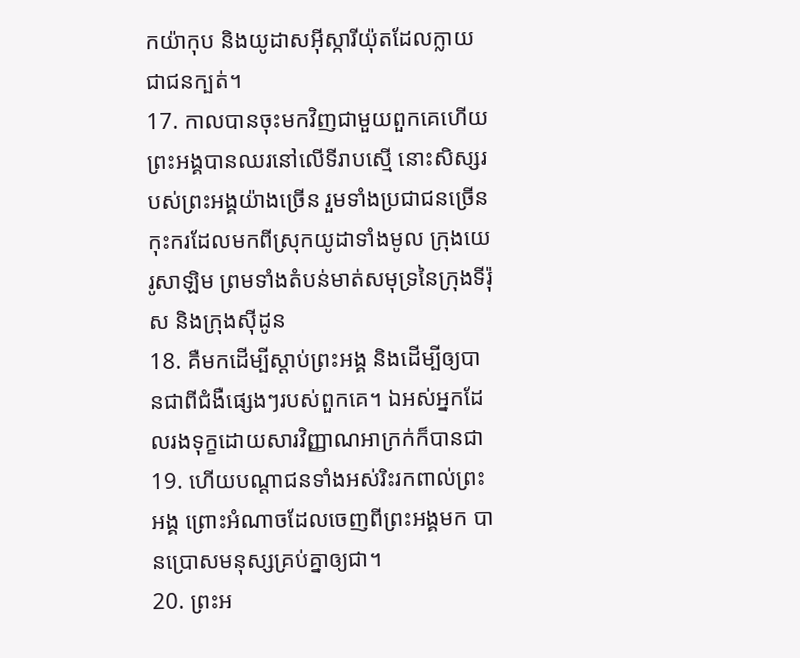កយ៉ាកុប និងយូដាសអ៊ីស្ការីយ៉ុតដែលក្លាយជាជនក្បត់។
17. កាលបានចុះមកវិញជាមួយពួកគេហើយ ព្រះអង្គបានឈរនៅលើទីរាបស្មើ នោះសិស្សរបស់ព្រះអង្គយ៉ាងច្រើន រួមទាំងប្រជាជនច្រើនកុះករដែលមកពីស្រុកយូដាទាំងមូល ក្រុងយេរូសាឡិម ព្រមទាំងតំបន់មាត់សមុទ្រនៃក្រុងទីរ៉ុស និងក្រុងស៊ីដូន
18. គឺមកដើម្បីស្ដាប់ព្រះអង្គ និងដើម្បីឲ្យបានជាពីជំងឺផ្សេងៗរបស់ពួកគេ។ ឯអស់អ្នកដែលរងទុក្ខដោយសារវិញ្ញាណអាក្រក់ក៏បានជា
19. ហើយបណ្ដាជនទាំងអស់រិះរកពាល់ព្រះអង្គ ព្រោះអំណាចដែលចេញពីព្រះអង្គមក បានប្រោសមនុស្សគ្រប់គ្នាឲ្យជា។
20. ព្រះអ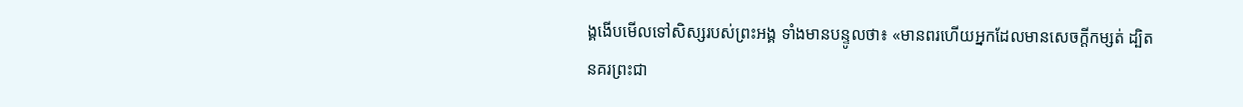ង្គងើបមើលទៅសិស្សរបស់ព្រះអង្គ ទាំងមានបន្ទូលថា៖ «មានពរហើយអ្នកដែលមានសេចក្ដីកម្សត់ ដ្បិតនគរព្រះជា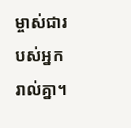ម្ចាស់ជារបស់អ្នករាល់គ្នា។